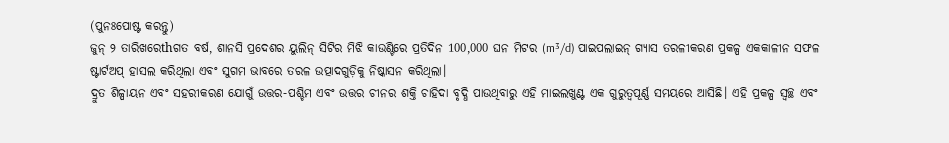(ପୁନଃପୋଷ୍ଟ କରନ୍ତୁ)
ଜୁନ୍ ୨ ତାରିଖରେthଗତ ବର୍ଷ, ଶାନସି ପ୍ରଦେଶର ୟୁଲିନ୍ ସିଟିର ମିଝି କାଉଣ୍ଟିରେ ପ୍ରତିଦିନ 100,000 ଘନ ମିଟର (m³/d) ପାଇପଲାଇନ୍ ଗ୍ୟାସ ତରଳୀକରଣ ପ୍ରକଳ୍ପ ଏକକାଳୀନ ସଫଳ ଷ୍ଟାର୍ଟଅପ୍ ହାସଲ କରିଥିଲା ଏବଂ ସୁଗମ ଭାବରେ ତରଳ ଉତ୍ପାଦଗୁଡ଼ିକୁ ନିଷ୍କାସନ କରିଥିଲା।
ଦ୍ରୁତ ଶିଳ୍ପାୟନ ଏବଂ ସହରୀକରଣ ଯୋଗୁଁ ଉତ୍ତର-ପଶ୍ଚିମ ଏବଂ ଉତ୍ତର ଚୀନର ଶକ୍ତି ଚାହିଦା ବୃଦ୍ଧି ପାଉଥିବାରୁ ଏହି ମାଇଲଖୁଣ୍ଟ ଏକ ଗୁରୁତ୍ୱପୂର୍ଣ୍ଣ ସମୟରେ ଆସିଛି। ଏହି ପ୍ରକଳ୍ପ ସ୍ୱଚ୍ଛ ଏବଂ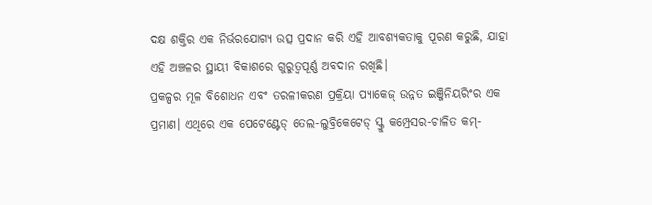ଦକ୍ଷ ଶକ୍ତିର ଏକ ନିର୍ଭରଯୋଗ୍ୟ ଉତ୍ସ ପ୍ରଦାନ କରି ଏହି ଆବଶ୍ୟକତାକୁ ପୂରଣ କରୁଛି, ଯାହା ଏହି ଅଞ୍ଚଳର ସ୍ଥାୟୀ ବିକାଶରେ ଗୁରୁତ୍ୱପୂର୍ଣ୍ଣ ଅବଦାନ ରଖିଛି।
ପ୍ରକଳ୍ପର ମୂଳ ବିଶୋଧନ ଏବଂ ତରଳୀକରଣ ପ୍ରକ୍ରିୟା ପ୍ୟାକେଜ୍ ଉନ୍ନତ ଇଞ୍ଜିନିୟରିଂର ଏକ ପ୍ରମାଣ। ଏଥିରେ ଏକ ପେଟେଣ୍ଟେଡ୍ ତେଲ-ଲୁବ୍ରିକେଟେଡ୍ ସ୍କ୍ରୁ କମ୍ପ୍ରେସର-ଚାଳିତ କମ୍-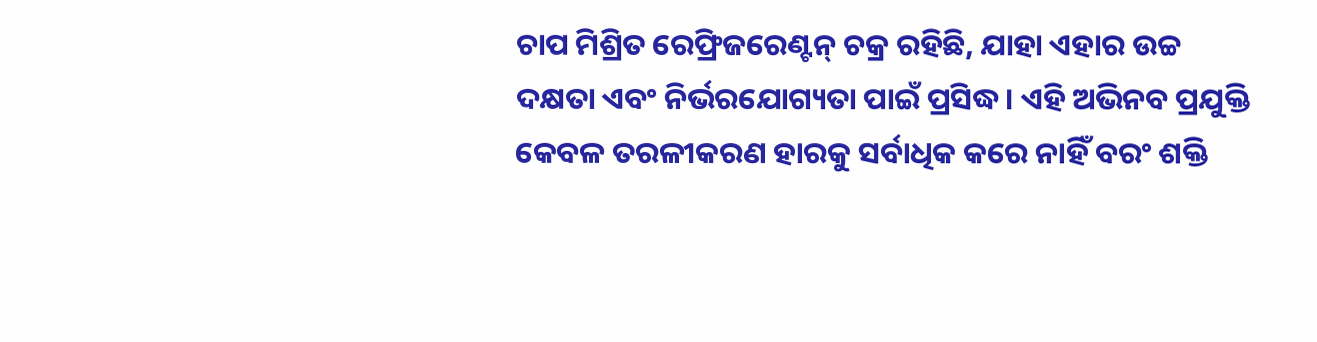ଚାପ ମିଶ୍ରିତ ରେଫ୍ରିଜରେଣ୍ଟନ୍ ଚକ୍ର ରହିଛି, ଯାହା ଏହାର ଉଚ୍ଚ ଦକ୍ଷତା ଏବଂ ନିର୍ଭରଯୋଗ୍ୟତା ପାଇଁ ପ୍ରସିଦ୍ଧ। ଏହି ଅଭିନବ ପ୍ରଯୁକ୍ତି କେବଳ ତରଳୀକରଣ ହାରକୁ ସର୍ବାଧିକ କରେ ନାହିଁ ବରଂ ଶକ୍ତି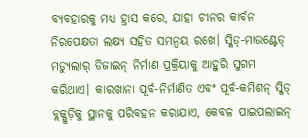ବ୍ୟବହାରକୁ ମଧ୍ୟ ହ୍ରାସ କରେ, ଯାହା ଚୀନର କାର୍ବନ ନିରପେକ୍ଷତା ଲକ୍ଷ୍ୟ ସହିତ ସମନ୍ୱୟ ରଖେ। ସ୍କିଡ୍-ମାଉଣ୍ଟେଡ୍ ମଡ୍ୟୁଲାର୍ ଡିଜାଇନ୍ ନିର୍ମାଣ ପ୍ରକ୍ରିୟାକୁ ଆହୁରି ସୁଗମ କରିଥାଏ। କାରଖାନା ପୂର୍ବ-ନିର୍ମାଣିତ ଏବଂ ପୂର୍ବ-କମିଶନ୍ ସ୍କିଡ୍ ବ୍ଲକ୍ଗୁଡ଼ିକୁ ସ୍ଥାନକୁ ପରିବହନ କରାଯାଏ, କେବଳ ପାଇପଲାଇନ୍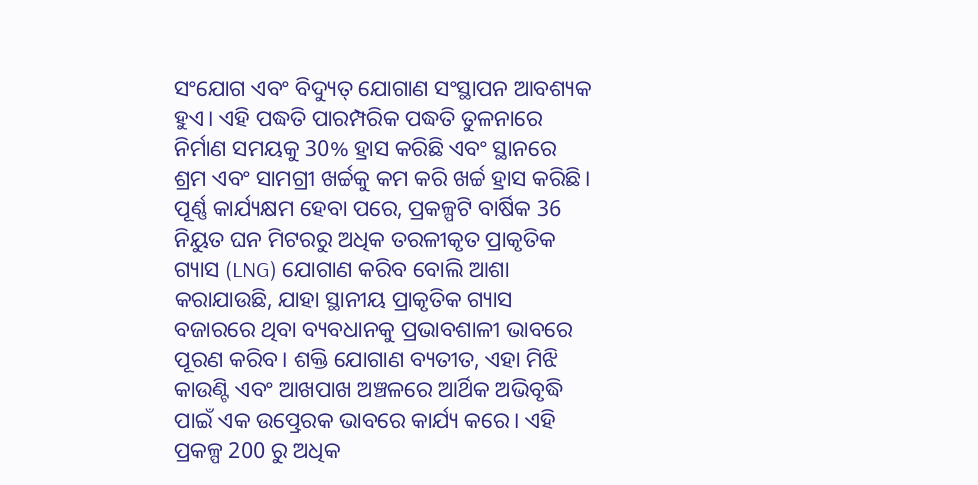ସଂଯୋଗ ଏବଂ ବିଦ୍ୟୁତ୍ ଯୋଗାଣ ସଂସ୍ଥାପନ ଆବଶ୍ୟକ ହୁଏ। ଏହି ପଦ୍ଧତି ପାରମ୍ପରିକ ପଦ୍ଧତି ତୁଳନାରେ ନିର୍ମାଣ ସମୟକୁ 30% ହ୍ରାସ କରିଛି ଏବଂ ସ୍ଥାନରେ ଶ୍ରମ ଏବଂ ସାମଗ୍ରୀ ଖର୍ଚ୍ଚକୁ କମ କରି ଖର୍ଚ୍ଚ ହ୍ରାସ କରିଛି।
ପୂର୍ଣ୍ଣ କାର୍ଯ୍ୟକ୍ଷମ ହେବା ପରେ, ପ୍ରକଳ୍ପଟି ବାର୍ଷିକ 36 ନିୟୁତ ଘନ ମିଟରରୁ ଅଧିକ ତରଳୀକୃତ ପ୍ରାକୃତିକ ଗ୍ୟାସ (LNG) ଯୋଗାଣ କରିବ ବୋଲି ଆଶା କରାଯାଉଛି, ଯାହା ସ୍ଥାନୀୟ ପ୍ରାକୃତିକ ଗ୍ୟାସ ବଜାରରେ ଥିବା ବ୍ୟବଧାନକୁ ପ୍ରଭାବଶାଳୀ ଭାବରେ ପୂରଣ କରିବ। ଶକ୍ତି ଯୋଗାଣ ବ୍ୟତୀତ, ଏହା ମିଝି କାଉଣ୍ଟି ଏବଂ ଆଖପାଖ ଅଞ୍ଚଳରେ ଆର୍ଥିକ ଅଭିବୃଦ୍ଧି ପାଇଁ ଏକ ଉତ୍ପ୍ରେରକ ଭାବରେ କାର୍ଯ୍ୟ କରେ। ଏହି ପ୍ରକଳ୍ପ 200 ରୁ ଅଧିକ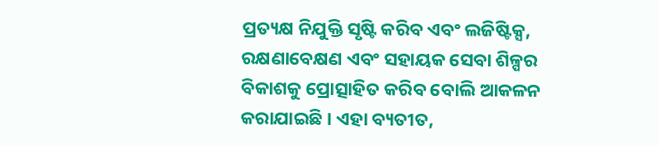ପ୍ରତ୍ୟକ୍ଷ ନିଯୁକ୍ତି ସୃଷ୍ଟି କରିବ ଏବଂ ଲଜିଷ୍ଟିକ୍ସ, ରକ୍ଷଣାବେକ୍ଷଣ ଏବଂ ସହାୟକ ସେବା ଶିଳ୍ପର ବିକାଶକୁ ପ୍ରୋତ୍ସାହିତ କରିବ ବୋଲି ଆକଳନ କରାଯାଇଛି। ଏହା ବ୍ୟତୀତ,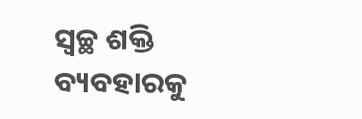ସ୍ୱଚ୍ଛ ଶକ୍ତି ବ୍ୟବହାରକୁ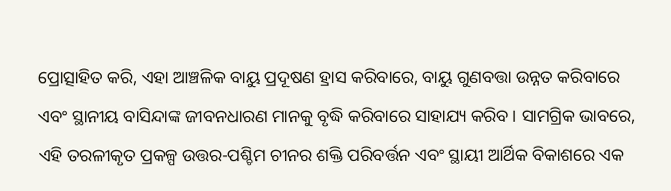ପ୍ରୋତ୍ସାହିତ କରି, ଏହା ଆଞ୍ଚଳିକ ବାୟୁ ପ୍ରଦୂଷଣ ହ୍ରାସ କରିବାରେ, ବାୟୁ ଗୁଣବତ୍ତା ଉନ୍ନତ କରିବାରେ ଏବଂ ସ୍ଥାନୀୟ ବାସିନ୍ଦାଙ୍କ ଜୀବନଧାରଣ ମାନକୁ ବୃଦ୍ଧି କରିବାରେ ସାହାଯ୍ୟ କରିବ। ସାମଗ୍ରିକ ଭାବରେ, ଏହି ତରଳୀକୃତ ପ୍ରକଳ୍ପ ଉତ୍ତର-ପଶ୍ଚିମ ଚୀନର ଶକ୍ତି ପରିବର୍ତ୍ତନ ଏବଂ ସ୍ଥାୟୀ ଆର୍ଥିକ ବିକାଶରେ ଏକ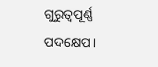ଗୁରୁତ୍ୱପୂର୍ଣ୍ଣ ପଦକ୍ଷେପ।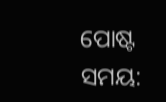ପୋଷ୍ଟ ସମୟ: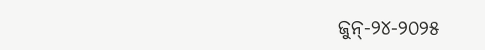ଜୁନ୍-୨୪-୨୦୨୫